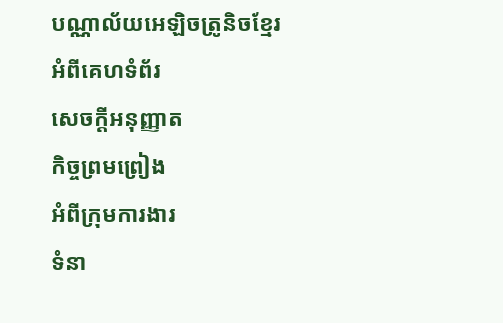បណ្ណាល័យអេឡិចត្រូនិចខ្មែរ
អំពីគេហទំព័រ
សេចក្ដីអនុញ្ញាត
កិច្ចព្រមព្រៀង
អំពីក្រុមការងារ
ទំនា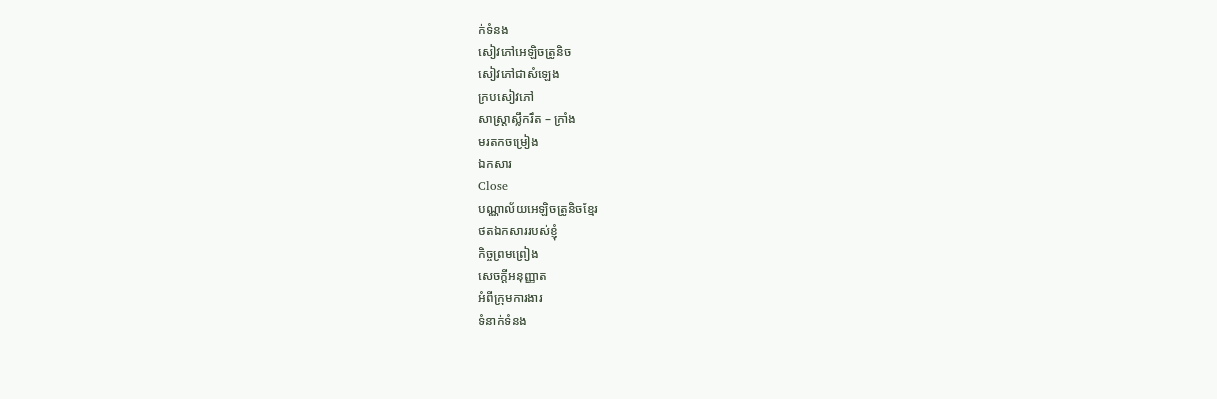ក់ទំនង
សៀវភៅអេឡិចត្រូនិច
សៀវភៅជាសំឡេង
ក្របសៀវភៅ
សាស្ត្រាស្លឹករឹត – ក្រាំង
មរតកចម្រៀង
ឯកសារ
Close
បណ្ណាល័យអេឡិចត្រូនិចខ្មែរ
ថតឯកសាររបស់ខ្ញុំ
កិច្ចព្រមព្រៀង
សេចក្ដីអនុញ្ញាត
អំពីក្រុមការងារ
ទំនាក់ទំនង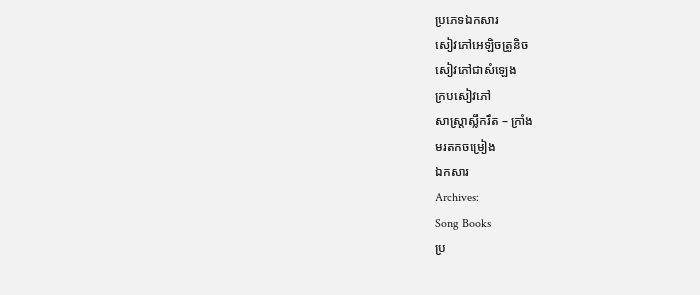ប្រភេទឯកសារ
សៀវភៅអេឡិចត្រូនិច
សៀវភៅជាសំឡេង
ក្របសៀវភៅ
សាស្ត្រាស្លឹករឹត – ក្រាំង
មរតកចម្រៀង
ឯកសារ
Archives:
Song Books
ប្រ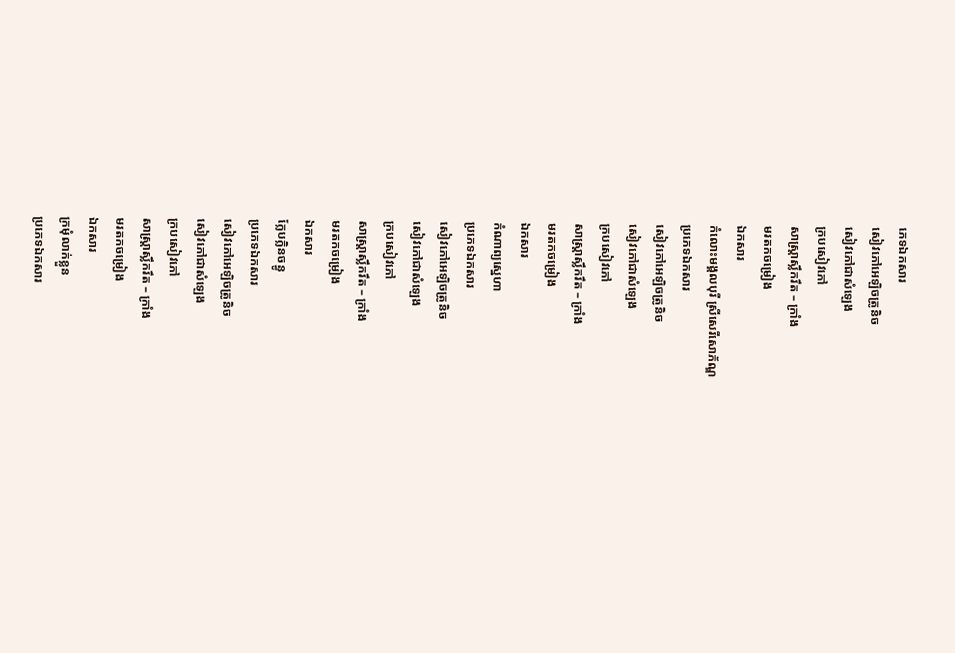ភេទឯកសារ
សៀវភៅអេឡិចត្រូនិច
សៀវភៅជាសំឡេង
ក្របសៀវភៅ
សាស្ត្រាស្លឹករឹត – ក្រាំង
មរតកចម្រៀង
ឯកសារ
កំលោះមង្គលបុរី ស្រីសេរីសោភ័ណ្ឌ
ប្រភេទឯកសារ
សៀវភៅអេឡិចត្រូនិច
សៀវភៅជាសំឡេង
ក្របសៀវភៅ
សាស្ត្រាស្លឹករឹត – ក្រាំង
មរតកចម្រៀង
ឯកសារ
កំណាព្យស្នេហា
ប្រភេទឯកសារ
សៀវភៅអេឡិចត្រូនិច
សៀវភៅជាសំឡេង
ក្របសៀវភៅ
សាស្ត្រាស្លឹករឹត – ក្រាំង
មរតកចម្រៀង
ឯកសារ
ក្លែបក្លិនចន្ធូ
ប្រភេទឯកសារ
សៀវភៅអេឡិចត្រូនិច
សៀវភៅជាសំឡេង
ក្របសៀវភៅ
សាស្ត្រាស្លឹករឹត – ក្រាំង
មរតកចម្រៀង
ឯកសារ
ក្រមុំលាក់ខ្លួន
ប្រភេទឯកសារ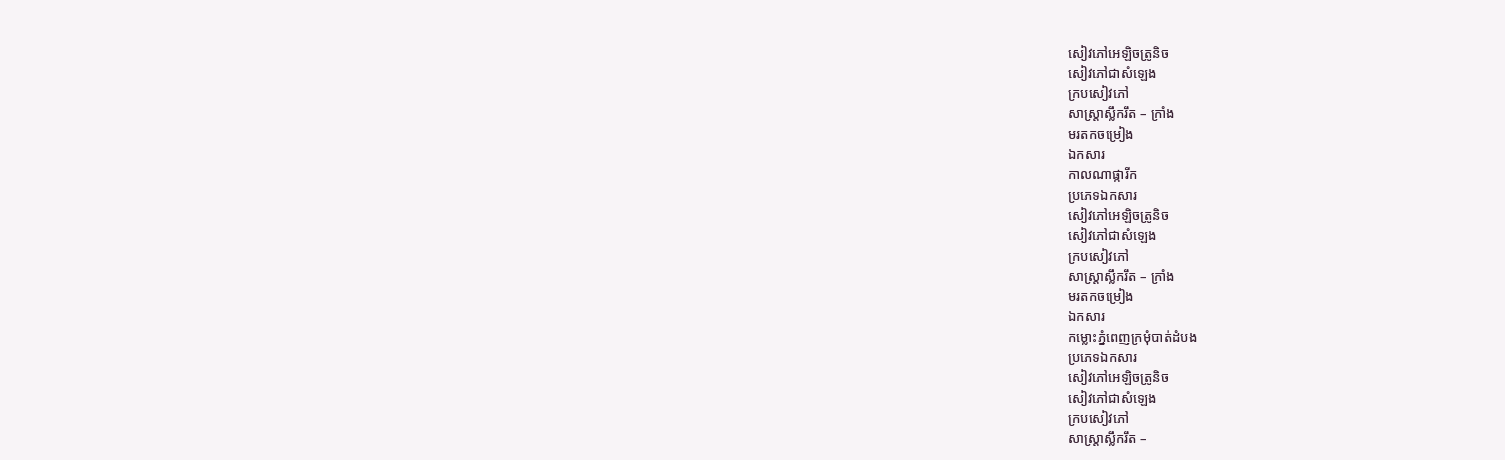សៀវភៅអេឡិចត្រូនិច
សៀវភៅជាសំឡេង
ក្របសៀវភៅ
សាស្ត្រាស្លឹករឹត – ក្រាំង
មរតកចម្រៀង
ឯកសារ
កាលណាផ្ការីក
ប្រភេទឯកសារ
សៀវភៅអេឡិចត្រូនិច
សៀវភៅជាសំឡេង
ក្របសៀវភៅ
សាស្ត្រាស្លឹករឹត – ក្រាំង
មរតកចម្រៀង
ឯកសារ
កម្លោះភ្នំពេញក្រមុំបាត់ដំបង
ប្រភេទឯកសារ
សៀវភៅអេឡិចត្រូនិច
សៀវភៅជាសំឡេង
ក្របសៀវភៅ
សាស្ត្រាស្លឹករឹត –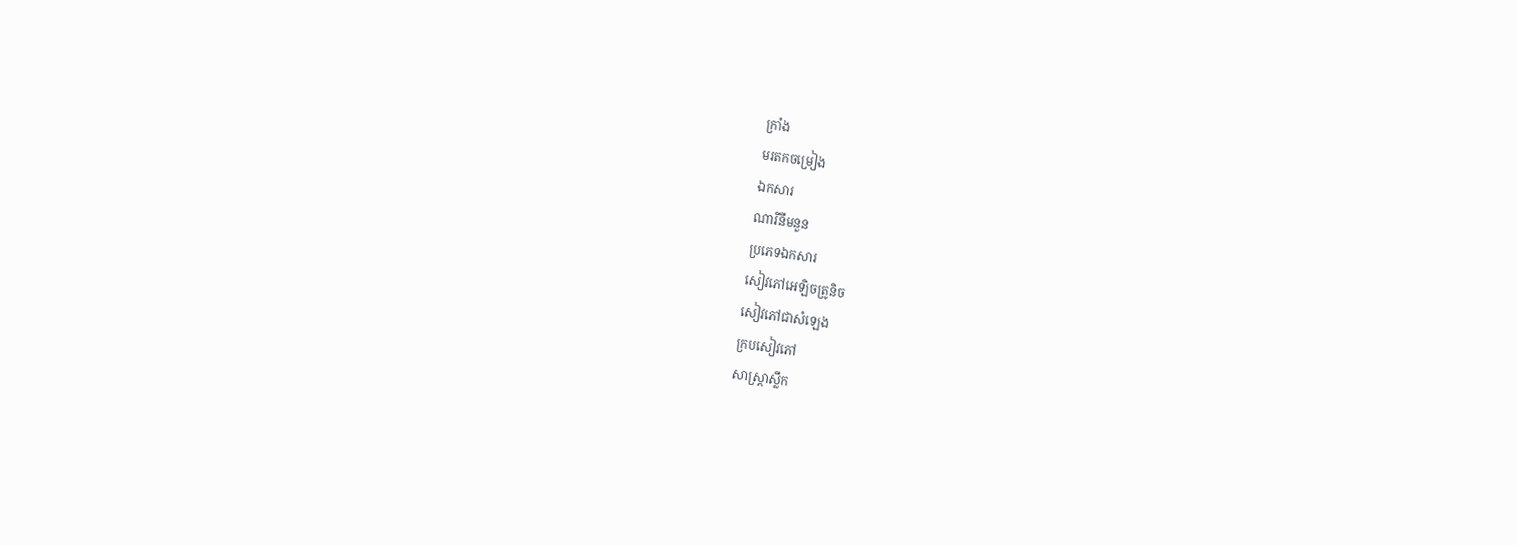ក្រាំង
មរតកចម្រៀង
ឯកសារ
ណារីនឹមនួន
ប្រភេទឯកសារ
សៀវភៅអេឡិចត្រូនិច
សៀវភៅជាសំឡេង
ក្របសៀវភៅ
សាស្ត្រាស្លឹក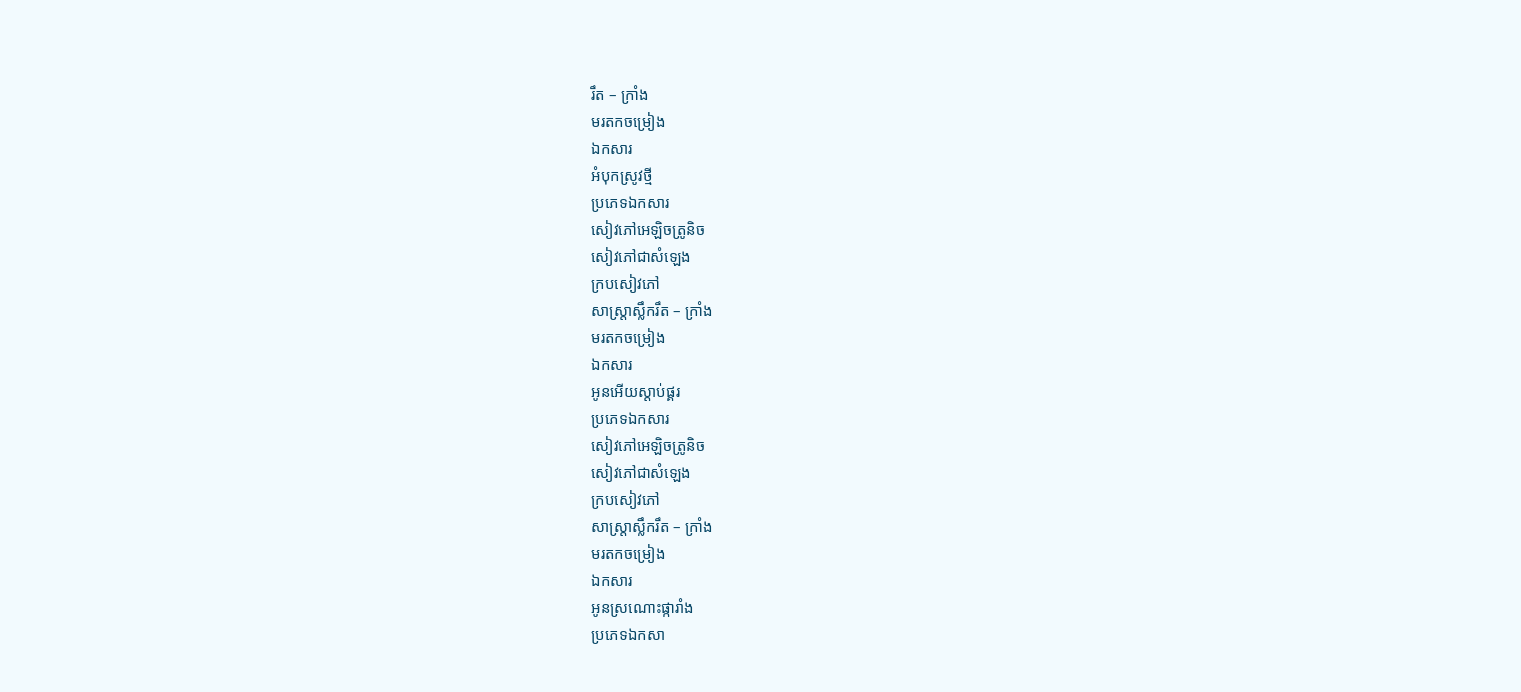រឹត – ក្រាំង
មរតកចម្រៀង
ឯកសារ
អំបុកស្រូវថ្មី
ប្រភេទឯកសារ
សៀវភៅអេឡិចត្រូនិច
សៀវភៅជាសំឡេង
ក្របសៀវភៅ
សាស្ត្រាស្លឹករឹត – ក្រាំង
មរតកចម្រៀង
ឯកសារ
អូនអើយស្ដាប់ផ្គរ
ប្រភេទឯកសារ
សៀវភៅអេឡិចត្រូនិច
សៀវភៅជាសំឡេង
ក្របសៀវភៅ
សាស្ត្រាស្លឹករឹត – ក្រាំង
មរតកចម្រៀង
ឯកសារ
អូនស្រណោះផ្ការាំង
ប្រភេទឯកសា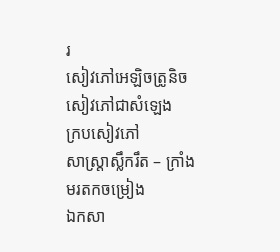រ
សៀវភៅអេឡិចត្រូនិច
សៀវភៅជាសំឡេង
ក្របសៀវភៅ
សាស្ត្រាស្លឹករឹត – ក្រាំង
មរតកចម្រៀង
ឯកសា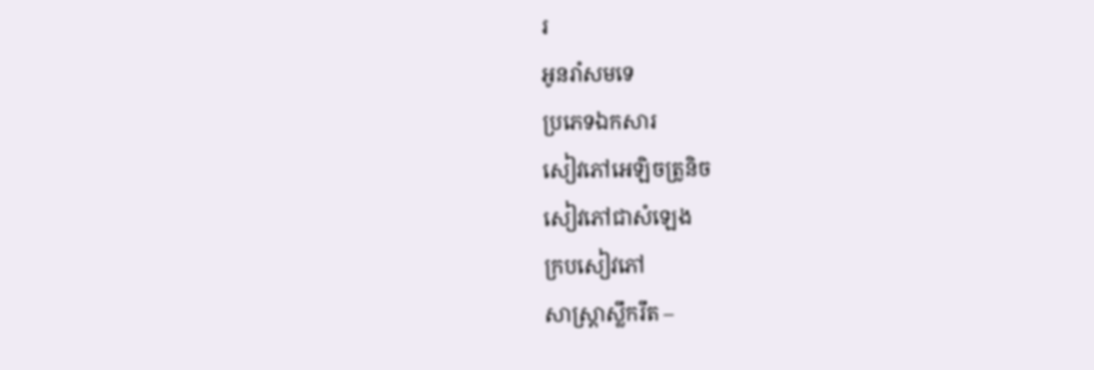រ
អូនរាំសមទេ
ប្រភេទឯកសារ
សៀវភៅអេឡិចត្រូនិច
សៀវភៅជាសំឡេង
ក្របសៀវភៅ
សាស្ត្រាស្លឹករឹត –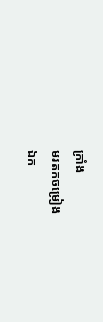ក្រាំង
មរតកចម្រៀង
ឯក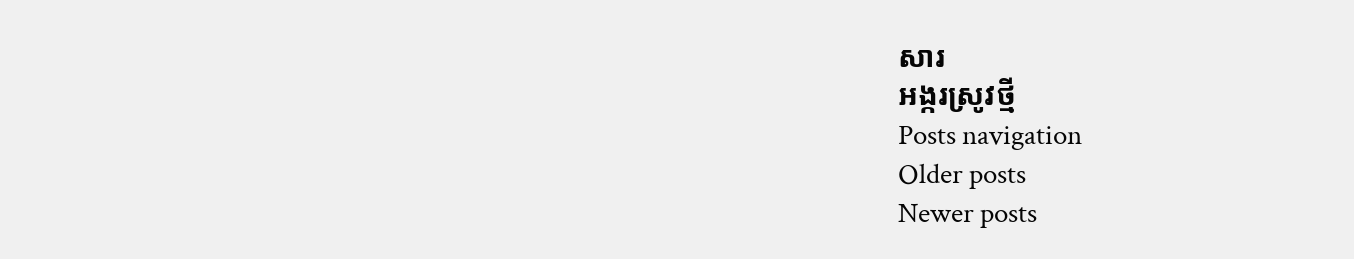សារ
អង្ករស្រូវថ្មី
Posts navigation
Older posts
Newer posts